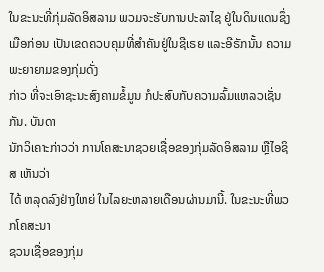ໃນຂະນະທີ່ກຸ່ມລັດອິສລາມ ພວມຈະຮັບການປະລາໄຊ ຢູ່ໃນດິນແດນຊຶ່ງເມືອກ່ອນ ເປັນເຂດຄວບຄຸມທີ່ສຳຄັນຢູ່ໃນຊີເຣຍ ແລະອີຣັກນັ້ນ ຄວາມພະຍາຍາມຂອງກຸ່ມດັ່ງ
ກ່າວ ທີ່ຈະເອົາຊະນະສົງຄາມຂໍ້ມູນ ກໍປະສົບກັບຄວາມລົ້ມແຫລວເຊັ່ນກັນ. ບັນດາ
ນັກວິເຄາະກ່າວວ່າ ການໂຄສະນາຊວຍເຊື່ອຂອງກຸ່ມລັດອິສລາມ ຫຼືໄອຊິສ ເຫັນວ່າ
ໄດ້ ຫລຸດລົງຢ່າງໃຫຍ່ ໃນໄລຍະຫລາຍເດືອນຜ່ານມານີ້. ໃນຂະນະທີ່ພວກໂຄສະນາ
ຊວນເຊື່ອຂອງກຸ່ມ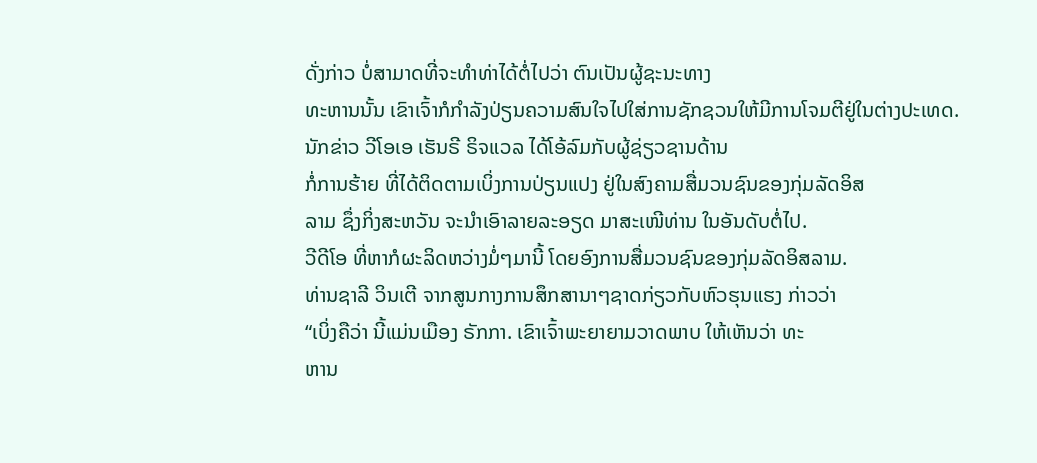ດັ່ງກ່າວ ບໍ່ສາມາດທີ່ຈະທຳທ່າໄດ້ຕໍ່ໄປວ່າ ຕົນເປັນຜູ້ຊະນະທາງ
ທະຫານນັ້ນ ເຂົາເຈົ້າກໍກຳລັງປ່ຽນຄວາມສົນໃຈໄປໃສ່ການຊັກຊວນໃຫ້ມີການໂຈມຕີຢູ່ໃນຕ່າງປະເທດ. ນັກຂ່າວ ວີໂອເອ ເຮັນຣີ ຣິຈແວລ ໄດ້ໂອ້ລົມກັບຜູ້ຊ່ຽວຊານດ້ານ
ກໍ່ການຮ້າຍ ທີ່ໄດ້ຕິດຕາມເບິ່ງການປ່ຽນແປງ ຢູ່ໃນສົງຄາມສື່ມວນຊົນຂອງກຸ່ມລັດອິສ
ລາມ ຊຶ່ງກິ່ງສະຫວັນ ຈະນຳເອົາລາຍລະອຽດ ມາສະເໜີທ່ານ ໃນອັນດັບຕໍ່ໄປ.
ວີດີໂອ ທີ່ຫາກໍຜະລິດຫວ່າງມໍ່ໆມານີ້ ໂດຍອົງການສື່ມວນຊົນຂອງກຸ່ມລັດອິສລາມ.
ທ່ານຊາລີ ວິນເຕີ ຈາກສູນກາງການສຶກສານາໆຊາດກ່ຽວກັບຫົວຮຸນແຮງ ກ່າວວ່າ
“ເບິ່ງຄືວ່າ ນີ້ແມ່ນເມືອງ ຣັກກາ. ເຂົາເຈົ້າພະຍາຍາມວາດພາບ ໃຫ້ເຫັນວ່າ ທະ
ຫານ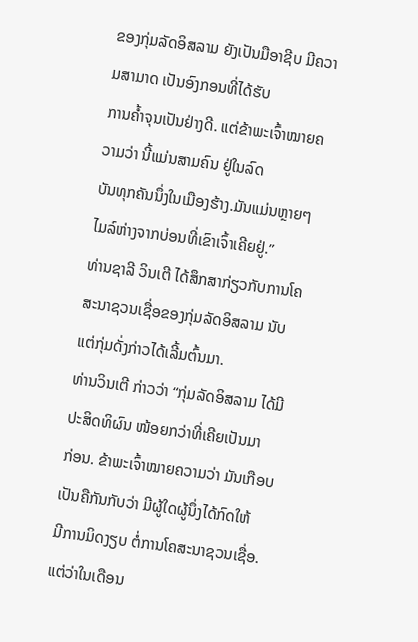ຂອງກຸ່ມລັດອິສລາມ ຍັງເປັນມືອາຊີບ ມີຄວາມສາມາດ ເປັນອົງກອນທີ່ໄດ້ຮັບ
ການຄ້ຳຈຸນເປັນຢ່າງດີ. ແຕ່ຂ້າພະເຈົ້າໝາຍຄວາມວ່າ ນີ້ແມ່ນສາມຄົນ ຢູ່ໃນລົດ
ບັນທຸກຄັນນຶ່ງໃນເມືອງຮ້າງ.ມັນແມ່ນຫຼາຍໆໄມລ໌ຫ່າງຈາກບ່ອນທີ່ເຂົາເຈົ້າເຄີຍຢູ່.”
ທ່ານຊາລີ ວິນເຕີ ໄດ້ສຶກສາກ່ຽວກັບການໂຄສະນາຊວນເຊື່ອຂອງກຸ່ມລັດອິສລາມ ນັບ
ແຕ່ກຸ່ມດັ່ງກ່າວໄດ້ເລີ້ມຕົ້ນມາ.
ທ່ານວິນເຕີ ກ່າວວ່າ “ກຸ່ມລັດອິສລາມ ໄດ້ມີປະສິດທິຜົນ ໜ້ອຍກວ່າທີ່ເຄີຍເປັນມາ
ກ່ອນ. ຂ້າພະເຈົ້າໝາຍຄວາມວ່າ ມັນເກືອບເປັນຄືກັນກັບວ່າ ມີຜູ້ໃດຜູ້ນຶ່ງໄດ້ກົດໃຫ້
ມີການມິດງຽບ ຕໍ່ການໂຄສະນາຊວນເຊື່ອ. ແຕ່ວ່າໃນເດືອນ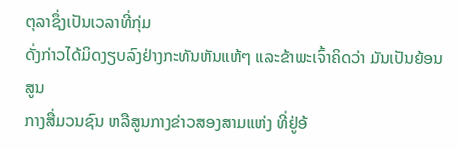ຕຸລາຊຶ່ງເປັນເວລາທີ່ກຸ່ມ
ດັ່ງກ່າວໄດ້ມິດງຽບລົງຢ່າງກະທັນຫັນແຫ້ໆ ແລະຂ້າພະເຈົ້າຄິດວ່າ ມັນເປັນຍ້ອນສູນ
ກາງສື່ມວນຊົນ ຫລືສູນກາງຂ່າວສອງສາມແຫ່ງ ທີ່ຢູ່ອ້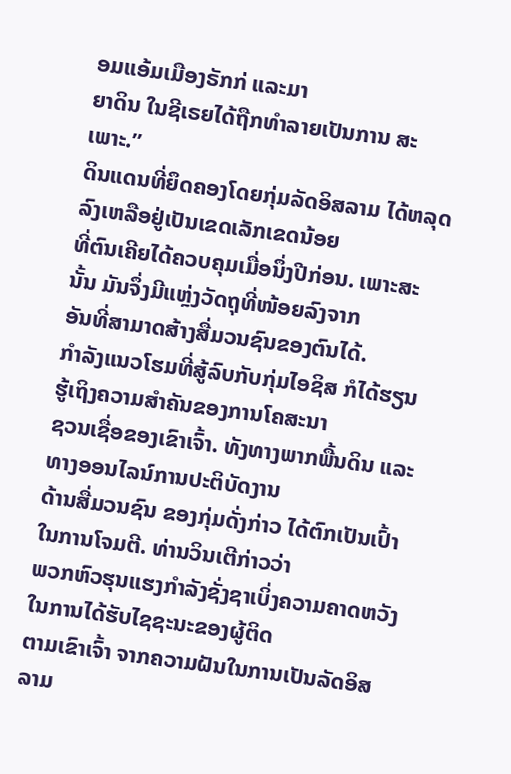ອມແອ້ມເມືອງຣັກກ່ ແລະມາ
ຍາດິນ ໃນຊີເຣຍໄດ້ຖືກທຳລາຍເປັນການ ສະເພາະ.”
ດິນແດນທີ່ຍຶດຄອງໂດຍກຸ່ມລັດອິສລາມ ໄດ້ຫລຸດລົງເຫລືອຢູ່ເປັນເຂດເລັກເຂດນ້ອຍ
ທີ່ຕົນເຄີຍໄດ້ຄວບຄຸມເມື່ອນຶ່ງປີກ່ອນ. ເພາະສະນັ້ນ ມັນຈຶ່ງມີແຫຼ່ງວັດຖຸທີ່ໜ້ອຍລົງຈາກ
ອັນທີ່ສາມາດສ້າງສື່ມວນຊົນຂອງຕົນໄດ້.
ກຳລັງແນວໂຮມທີ່ສູ້ລົບກັບກຸ່ມໄອຊິສ ກໍໄດ້ຮຽນຮູ້ເຖິງຄວາມສຳຄັນຂອງການໂຄສະນາ
ຊວນເຊື່ອຂອງເຂົາເຈົ້າ. ທັງທາງພາກພື້ນດິນ ແລະທາງອອນໄລນ໌ການປະຕິບັດງານ
ດ້ານສື່ມວນຊົນ ຂອງກຸ່ມດັ່ງກ່າວ ໄດ້ຕົກເປັນເປົ້າໃນການໂຈມຕີ. ທ່ານວິນເຕີກ່າວວ່າ
ພວກຫົວຮຸນແຮງກຳລັງຊັ່ງຊາເບິ່ງຄວາມຄາດຫວັງ ໃນການໄດ້ຮັບໄຊຊະນະຂອງຜູ້ຕິດ
ຕາມເຂົາເຈົ້າ ຈາກຄວາມຝັນໃນການເປັນລັດອິສລາມ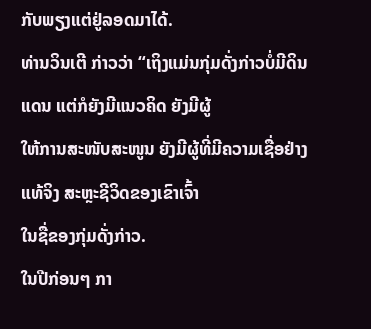ກັບພຽງແຕ່ຢູ່ລອດມາໄດ້.
ທ່ານວິນເຕີ ກ່າວວ່າ “ເຖິງແມ່ນກຸ່ມດັ່ງກ່າວບໍ່ມີດິນແດນ ແຕ່ກໍຍັງມີແນວຄິດ ຍັງມີຜູ້
ໃຫ້ການສະໜັບສະໜູນ ຍັງມີຜູ້ທີ່ມີຄວາມເຊື່ອຢ່າງແທ້ຈິງ ສະຫຼະຊີວິດຂອງເຂົາເຈົ້າ
ໃນຊື່ຂອງກຸ່ມດັ່ງກ່າວ.
ໃນປີກ່ອນໆ ກາ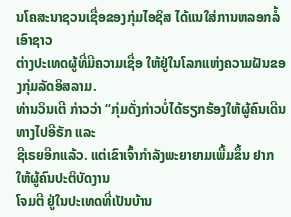ນໂຄສະນາຊວນເຊື່ອຂອງກຸ່ມໄອຊິສ ໄດ້ແນໃສ່ການຫລອກລໍ້ເອົາຊາວ
ຕ່າງປະເທດຜູ້ທີ່ມີຄວາມເຊື່ອ ໃຫ້ຢູ່ໃນໂລກແຫ່ງຄວາມຝັນຂອງກຸ່ມລັດອິສລາມ.
ທ່ານວິນເຕີ ກ່າວວ່າ “ກຸ່ມດັ່ງກ່າວບໍ່ໄດ້ຮຽກຮ້ອງໃຫ້ຜູ້ຄົນເດີນທາງໄປອີຣັກ ແລະ
ຊີເຣຍອີກແລ້ວ. ແຕ່ເຂົາເຈົ້າກຳລັງພະຍາຍາມເພີ້ມຂຶ້ນ ຢາກໃຫ້ຜູ້ຄົນປະຕິບັດງານ
ໂຈມຕີ ຢູ່ໃນປະເທດທີ່ເປັນບ້ານ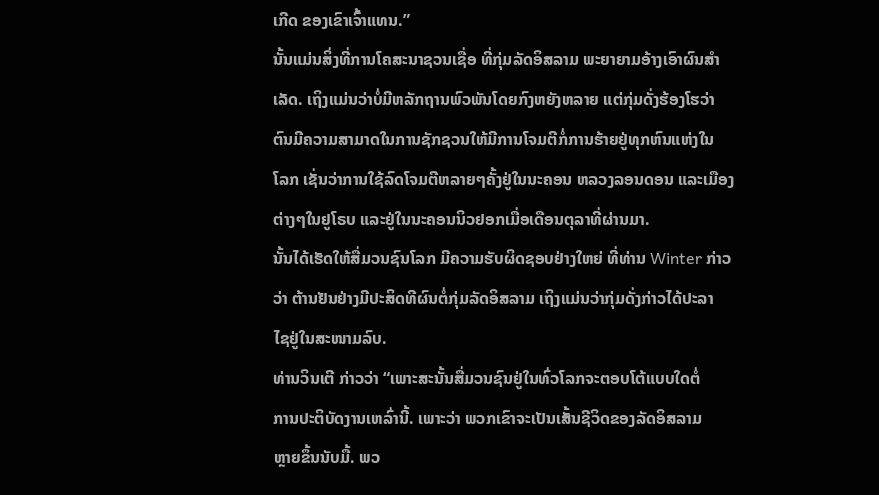ເກີດ ຂອງເຂົາເຈົ້າແທນ.”
ນັ້ນແມ່ນສິ່ງທີ່ການໂຄສະນາຊວນເຊື່ອ ທີ່ກຸ່ມລັດອິສລາມ ພະຍາຍາມອ້າງເອົາຜົນສຳ
ເລັດ. ເຖິງແມ່ນວ່າບໍ່ມີຫລັກຖານພົວພັນໂດຍກົງຫຍັງຫລາຍ ແຕ່ກຸ່ມດັ່ງຮ້ອງໂຮວ່າ
ຕົນມີຄວາມສາມາດໃນການຊັກຊວນໃຫ້ມີການໂຈມຕີກໍ່ການຮ້າຍຢູ່ທຸກຫົນແຫ່ງໃນ
ໂລກ ເຊັ່ນວ່າການໃຊ້ລົດໂຈມຕີຫລາຍໆຄັ້ງຢູ່ໃນນະຄອນ ຫລວງລອນດອນ ແລະເມືອງ
ຕ່າງໆໃນຢູໂຣບ ແລະຢູ່ໃນນະຄອນນິວຢອກເມື່ອເດືອນຕຸລາທີ່ຜ່ານມາ.
ນັ້ນໄດ້ເຮັດໃຫ້ສື່ມວນຊົນໂລກ ມີຄວາມຮັບຜິດຊອບຢ່າງໃຫຍ່ ທີ່ທ່ານ Winter ກ່າວ
ວ່າ ຕ້ານຢັນຢ່າງມີປະສິດທີຜົນຕໍ່ກຸ່ມລັດອິສລາມ ເຖິງແມ່ນວ່າກຸ່ມດັ່ງກ່າວໄດ້ປະລາ
ໄຊຢູ່ໃນສະໜາມລົບ.
ທ່ານວິນເຕີ ກ່າວວ່າ “ເພາະສະນັ້ນສື່ມວນຊົນຢູ່ໃນທົ່ວໂລກຈະຕອບໂຕ້ແບບໃດຕໍ່
ການປະຕິບັດງານເຫລົ່ານີ້. ເພາະວ່າ ພວກເຂົາຈະເປັນເສັ້ນຊີວິດຂອງລັດອິສລາມ
ຫຼາຍຂຶ້ນນັບມື້. ພວ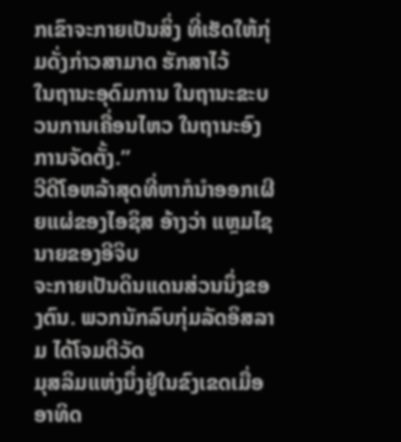ກເຂົາຈະກາຍເປັນສິ່ງ ທີ່ເຮັດໃຫ້ກຸ່ມດັ່ງກ່າວສາມາດ ຮັກສາໄວ້
ໃນຖານະອຸດົມການ ໃນຖານະຂະບວນການເຄື່ອນໄຫວ ໃນຖານະອົງການຈັດຕັ້ງ.”
ວີດີໂອຫລ້າສຸດທີ່ຫາກໍນຳອອກເຜີຍແຜ່ຂອງໄອຊິສ ອ້າງວ່າ ແຫຼມໄຊນາຍຂອງອີຈິບ
ຈະກາຍເປັນດິນແດນສ່ວນນຶ່ງຂອງຕົນ. ພວກນັກລົບກຸ່ມລັດອິສລາມ ໄດ້ໂຈມຕີວັດ
ມຸສລິມແຫ່ງນຶ່ງຢູ່ໃນຂົງເຂດເມື່ອອາທິດ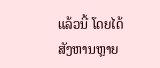ແລ້ວນີ້ ໂດຍໄດ້ສັງຫານຫຼາຍ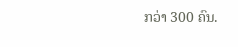ກວ່າ 300 ຄົນ.